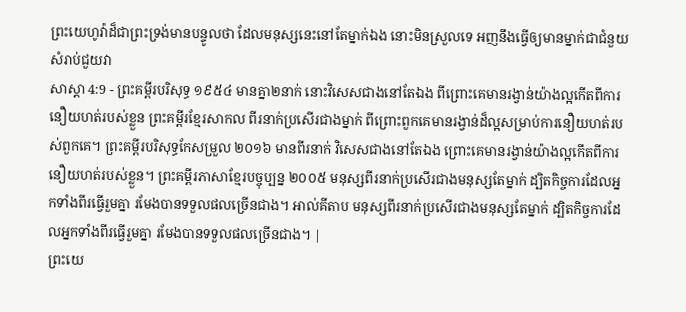ព្រះយេហូវ៉ាដ៏ជាព្រះទ្រង់មានបន្ទូលថា ដែលមនុស្សនេះនៅតែម្នាក់ឯង នោះមិនស្រួលទេ អញនឹងធ្វើឲ្យមានម្នាក់ជាជំនួយសំរាប់ជួយវា
សាស្តា 4:9 - ព្រះគម្ពីរបរិសុទ្ធ ១៩៥៤ មានគ្នា២នាក់ នោះវិសេសជាងនៅតែឯង ពីព្រោះគេមានរង្វាន់យ៉ាងល្អកើតពីការនឿយហត់របស់ខ្លួន ព្រះគម្ពីរខ្មែរសាកល ពីរនាក់ប្រសើរជាងម្នាក់ ពីព្រោះពួកគេមានរង្វាន់ដ៏ល្អសម្រាប់ការនឿយហត់របស់ពួកគេ។ ព្រះគម្ពីរបរិសុទ្ធកែសម្រួល ២០១៦ មានពីរនាក់ វិសេសជាងនៅតែឯង ព្រោះគេមានរង្វាន់យ៉ាងល្អកើតពីការនឿយហត់របស់ខ្លួន។ ព្រះគម្ពីរភាសាខ្មែរបច្ចុប្បន្ន ២០០៥ មនុស្សពីរនាក់ប្រសើរជាងមនុស្សតែម្នាក់ ដ្បិតកិច្ចការដែលអ្នកទាំងពីរធ្វើរួមគ្នា រមែងបានទទួលផលច្រើនជាង។ អាល់គីតាប មនុស្សពីរនាក់ប្រសើរជាងមនុស្សតែម្នាក់ ដ្បិតកិច្ចការដែលអ្នកទាំងពីរធ្វើរួមគ្នា រមែងបានទទួលផលច្រើនជាង។ |
ព្រះយេ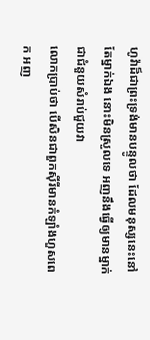ហូវ៉ាដ៏ជាព្រះទ្រង់មានបន្ទូលថា ដែលមនុស្សនេះនៅតែម្នាក់ឯង នោះមិនស្រួលទេ អញនឹងធ្វើឲ្យមានម្នាក់ជាជំនួយសំរាប់ជួយវា
លោកប្រាប់ថា បើសិនជាពួកស៊ីរីមានកំឡាំងហួសពេក អញ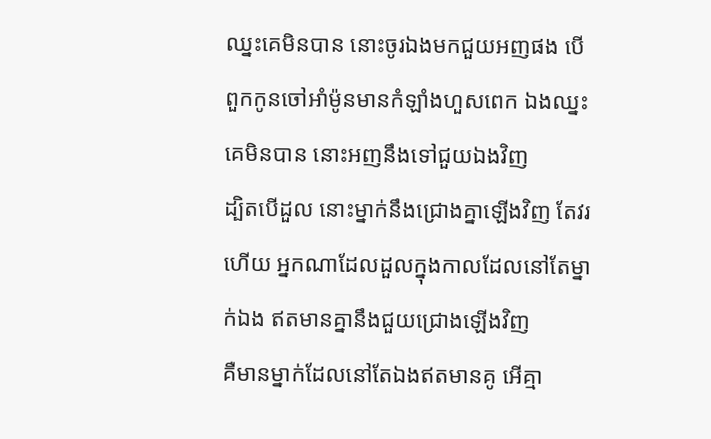ឈ្នះគេមិនបាន នោះចូរឯងមកជួយអញផង បើពួកកូនចៅអាំម៉ូនមានកំឡាំងហួសពេក ឯងឈ្នះគេមិនបាន នោះអញនឹងទៅជួយឯងវិញ
ដ្បិតបើដួល នោះម្នាក់នឹងជ្រោងគ្នាឡើងវិញ តែវរហើយ អ្នកណាដែលដួលក្នុងកាលដែលនៅតែម្នាក់ឯង ឥតមានគ្នានឹងជួយជ្រោងឡើងវិញ
គឺមានម្នាក់ដែលនៅតែឯងឥតមានគូ អើគ្មា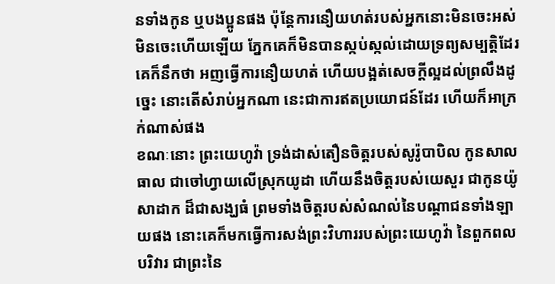នទាំងកូន ឬបងប្អូនផង ប៉ុន្តែការនឿយហត់របស់អ្នកនោះមិនចេះអស់មិនចេះហើយឡើយ ភ្នែកគេក៏មិនបានស្កប់ស្កល់ដោយទ្រព្យសម្បត្តិដែរ គេក៏នឹកថា អញធ្វើការនឿយហត់ ហើយបង្អត់សេចក្ដីល្អដល់ព្រលឹងដូច្នេះ នោះតើសំរាប់អ្នកណា នេះជាការឥតប្រយោជន៍ដែរ ហើយក៏អាក្រក់ណាស់ផង
ខណៈនោះ ព្រះយេហូវ៉ា ទ្រង់ដាស់តឿនចិត្តរបស់សូរ៉ូបាបិល កូនសាលធាល ជាចៅហ្វាយលើស្រុកយូដា ហើយនឹងចិត្តរបស់យេសួរ ជាកូនយ៉ូសាដាក ដ៏ជាសង្ឃធំ ព្រមទាំងចិត្តរបស់សំណល់នៃបណ្តាជនទាំងឡាយផង នោះគេក៏មកធ្វើការសង់ព្រះវិហាររបស់ព្រះយេហូវ៉ា នៃពួកពលបរិវារ ជាព្រះនៃ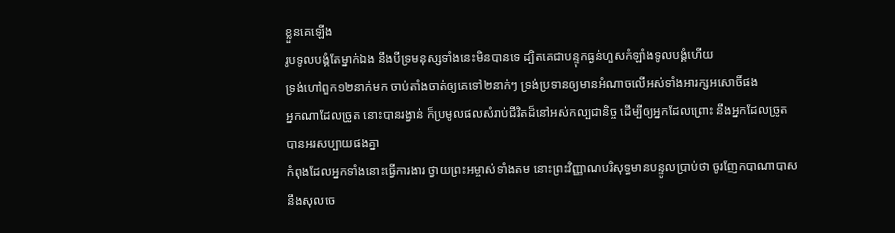ខ្លួនគេឡើង
រូបទូលបង្គំតែម្នាក់ឯង នឹងបីទ្រមនុស្សទាំងនេះមិនបានទេ ដ្បិតគេជាបន្ទុកធ្ងន់ហួសកំឡាំងទូលបង្គំហើយ
ទ្រង់ហៅពួក១២នាក់មក ចាប់តាំងចាត់ឲ្យគេទៅ២នាក់ៗ ទ្រង់ប្រទានឲ្យមានអំណាចលើអស់ទាំងអារក្សអសោចិ៍ផង
អ្នកណាដែលច្រូត នោះបានរង្វាន់ ក៏ប្រមូលផលសំរាប់ជីវិតដ៏នៅអស់កល្បជានិច្ច ដើម្បីឲ្យអ្នកដែលព្រោះ នឹងអ្នកដែលច្រូត បានអរសប្បាយផងគ្នា
កំពុងដែលអ្នកទាំងនោះធ្វើការងារ ថ្វាយព្រះអម្ចាស់ទាំងតម នោះព្រះវិញ្ញាណបរិសុទ្ធមានបន្ទូលប្រាប់ថា ចូរញែកបាណាបាស នឹងសុលចេ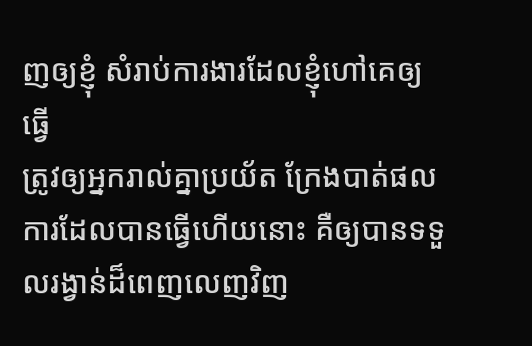ញឲ្យខ្ញុំ សំរាប់ការងារដែលខ្ញុំហៅគេឲ្យធ្វើ
ត្រូវឲ្យអ្នករាល់គ្នាប្រយ័ត ក្រែងបាត់ផលការដែលបានធ្វើហើយនោះ គឺឲ្យបានទទួលរង្វាន់ដ៏ពេញលេញវិញ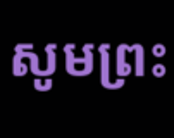សូមព្រះ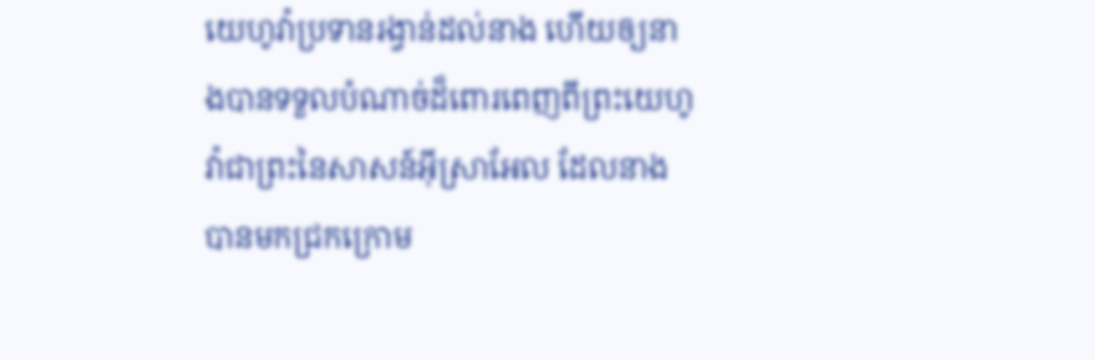យេហូវ៉ាប្រទានរង្វាន់ដល់នាង ហើយឲ្យនាងបានទទួលបំណាច់ដ៏ពោរពេញពីព្រះយេហូវ៉ាជាព្រះនៃសាសន៍អ៊ីស្រាអែល ដែលនាងបានមកជ្រកក្រោម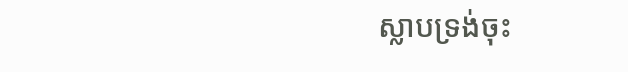ស្លាបទ្រង់ចុះ